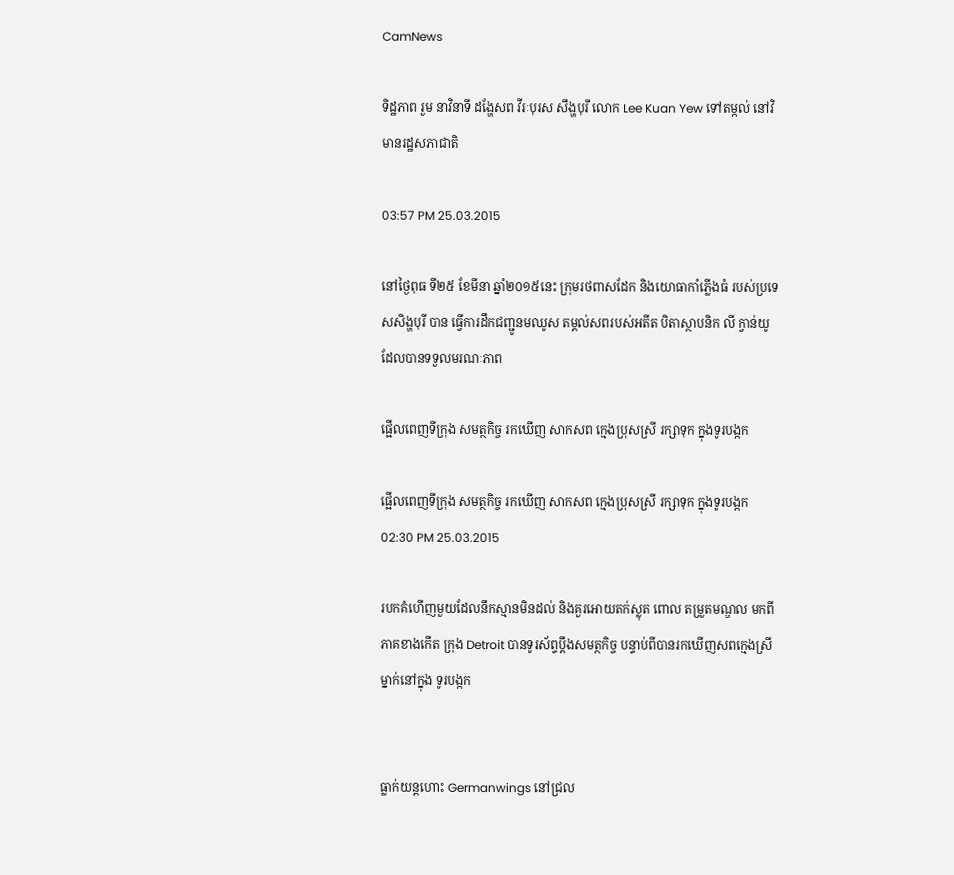CamNews

ទិដ្ឋភាព រួម នាវិនាទី ដង្ហែសព វីរៈបុរស សឹង្ហបុរី លោក Lee Kuan Yew ទៅតម្កល់ នៅវិមានរដ្ឋសភាជាតិ

03:57 PM 25.03.2015

នៅថ្ងៃពុធ ទី២៥ ខែមីនា ឆ្នាំ២០១៥នេះ ក្រុមរថពាសដែក និងយោធាកាំភ្លើងធំ របស់ប្រទេសសិង្ហបុរី បាន ធ្វើការដឹកជញ្ជូនមឈូស តម្តល់សពរបស់អតីត បិតាស្ថាបនិក លី ក្វាន់យូ ដែលបានទទួលមរណៈភាព

ផ្អើលពេញទីក្រុង សមត្ថកិច្ច រកឃើញ សាកសព ក្មេងប្រុសស្រី រក្សាទុក ក្នុងទូរបង្កក

ផ្អើលពេញទីក្រុង សមត្ថកិច្ច រកឃើញ សាកសព ក្មេងប្រុសស្រី រក្សាទុក ក្នុងទូរបង្កក
02:30 PM 25.03.2015

របកគំហើញមួយដែលនឹកស្មានមិនដល់ និងគួរអោយតក់ស្លុត ពោល តម្រួតមណ្ឌល មកពីភាគខាងកើត ក្រុង Detroit បានទូរស័ព្ទប្តឹងសមត្ថកិច្ច បន្ទាប់ពីបានរកឃើញសពក្មេងស្រីម្នាក់នៅក្នុង ទូរបង្កក


ធ្លាក់យន្តហោះ Germanwings នៅជ្រល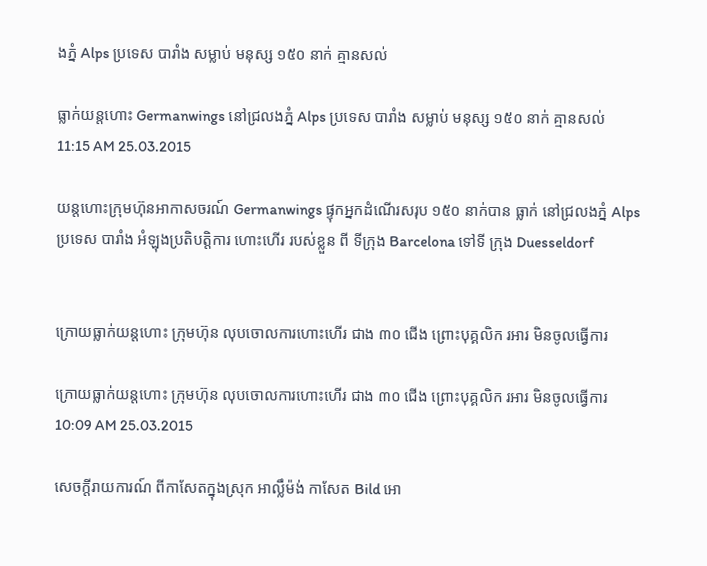ងភ្នំ Alps ប្រទេស បារាំង សម្លាប់ មនុស្ស ១៥០ នាក់ គ្មានសល់

ធ្លាក់យន្តហោះ Germanwings នៅជ្រលងភ្នំ Alps ប្រទេស បារាំង សម្លាប់ មនុស្ស ១៥០ នាក់ គ្មានសល់
11:15 AM 25.03.2015

យន្តហោះក្រុមហ៊ុនអាកាសចរណ៍ Germanwings ផ្ទុកអ្នកដំណើរសរុប ១៥០ នាក់បាន ធ្លាក់ នៅជ្រលងភ្នំ Alps ប្រទេស បារាំង អំឡុងប្រតិបត្តិការ ហោះហើរ របស់ខ្លួន ពី ទីក្រុង Barcelona ទៅទី ក្រុង Duesseldorf


ក្រោយធ្លាក់យន្តហោះ ក្រុមហ៊ុន លុបចោលការហោះហើរ ជាង ៣០ ជើង ព្រោះបុគ្គលិក រអារ មិនចូលធ្វើការ

ក្រោយធ្លាក់យន្តហោះ ក្រុមហ៊ុន លុបចោលការហោះហើរ ជាង ៣០ ជើង ព្រោះបុគ្គលិក រអារ មិនចូលធ្វើការ
10:09 AM 25.03.2015

សេចក្តីរាយការណ៍ ពីកាសែតក្នុងស្រុក អាល្លឹម៉ង់ កាសែត Bild អោ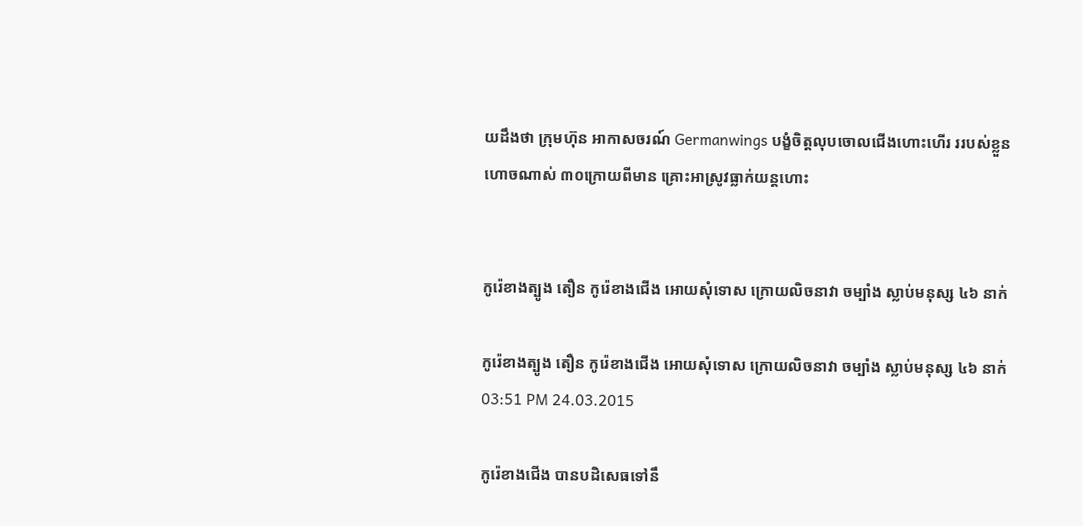យដឹងថា ក្រុមហ៊ុន អាកាសចរណ៍ Germanwings បង្ខំចិត្តលុបចោលជើងហោះហើរ ររបស់ខ្លួន ហោចណាស់ ៣០ក្រោយពីមាន គ្រោះអាស្រូវធ្លាក់យន្តហោះ


កូរ៉េខាងត្បូង តឿន កូរ៉េខាងជើង អោយសុំទោស ក្រោយលិចនាវា ចម្បាំង ស្លាប់មនុស្ស ៤៦ នាក់

កូរ៉េខាងត្បូង តឿន កូរ៉េខាងជើង អោយសុំទោស ក្រោយលិចនាវា ចម្បាំង ស្លាប់មនុស្ស ៤៦ នាក់
03:51 PM 24.03.2015

កូរ៉េខាងជើង បានបដិសេធទៅនឹ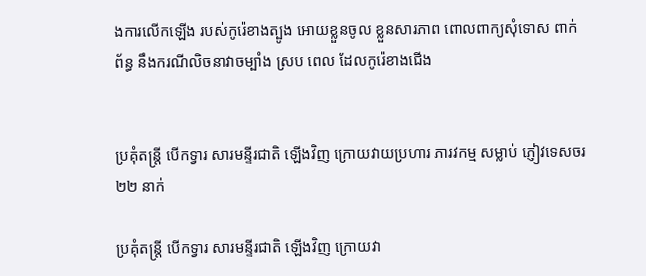ងការលើកឡើង របស់កូរ៉េខាងត្បូង អោយខ្លួនចូល ខ្លួនសារភាព ពោលពាក្យសុំទោស ពាក់ព័ន្ធ នឹងករណីលិចនាវាចម្បាំង ស្រប ពេល ដែលកូរ៉េខាងជើង


ប្រគុំតន្រ្តី បើកទ្វារ សារមន្ទីរជាតិ ឡើងវិញ ក្រោយវាយប្រហារ ភារវកម្ម សម្លាប់ ភ្ញៀវទេសចរ ២២ នាក់

ប្រគុំតន្រ្តី បើកទ្វារ សារមន្ទីរជាតិ ឡើងវិញ ក្រោយវា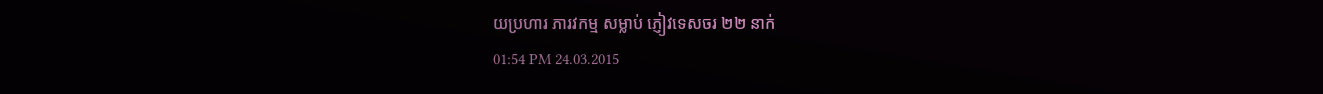យប្រហារ ភារវកម្ម សម្លាប់ ភ្ញៀវទេសចរ ២២ នាក់
01:54 PM 24.03.2015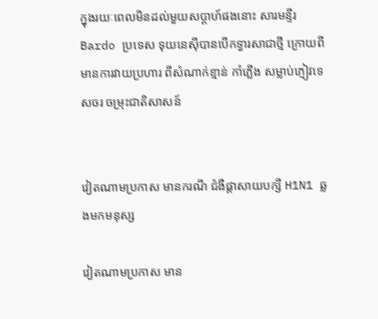ក្នុងរយៈពេលមិនដល់មួយសប្តាហ៍ផងនោះ សារមន្ទីរ Bardo ប្រទេស ទុយនេស៊ីបានបើកទ្វារសាជាថ្មី ក្រោយពី  មានការវាយប្រហារ ពីសំណាក់ខ្មាន់ កាំភ្លើង សម្លាប់ភ្ញៀវទេសចរ ចម្រុះជាតិសាសន៍


វៀតណាមប្រកាស មានករណី ជំងឺផ្តាសាយបក្សី H1N1 ឆ្លងមកមនុស្ស

វៀតណាមប្រកាស មាន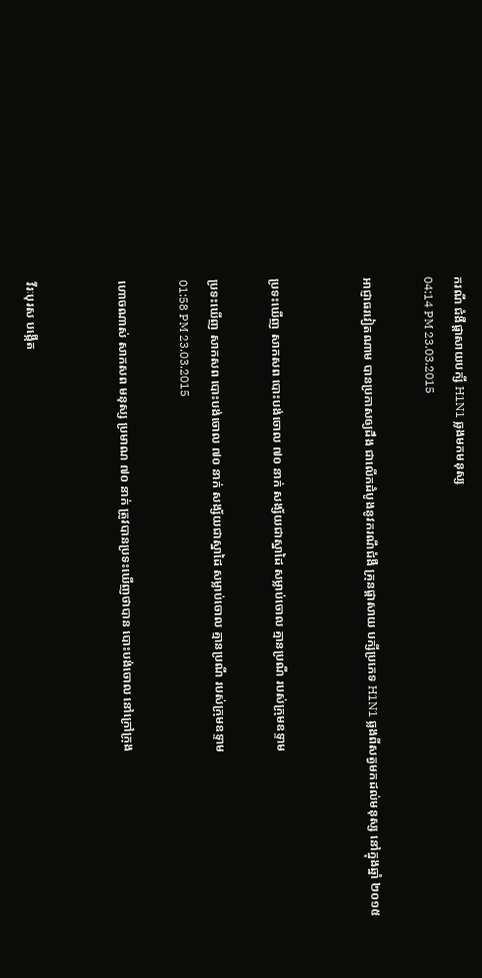ករណី ជំងឺផ្តាសាយបក្សី H1N1 ឆ្លងមកមនុស្ស
04:14 PM 23.03.2015

អាជ្ញាធរវៀតណាម បានប្រកាសឲ្យដឹង ជាលើកដំបូងនូវករណីជំងឺ គ្រុនផ្តាសាយ បក្សីប្រភេទ H1N1 ឆ្លងពីសត្វមកដល់មនុស្ស នៅក្នុងឆ្នាំ ២០១៥


ប្រទះឃើញ សាកសព បោះបង់ចោល ៧០ នាក់ សង្ស័យជាស្នាដៃ សម្លាប់ចោល គ្មានប្រណី របស់ក្រុមឧទ្ទាម

ប្រទះឃើញ សាកសព បោះបង់ចោល ៧០ នាក់ សង្ស័យជាស្នាដៃ សម្លាប់ចោល គ្មានប្រណី របស់ក្រុមឧទ្ទាម
01:58 PM 23.03.2015

ហោចណាស់ សាកសព មនុស្ស ប្រមាណ ៧០ នាក់ ត្រូវបានប្រទះឃើញថាបាន បោះបង់ចោល នៅក្រៅក្រុង


វីរៈបុរស បង្កើត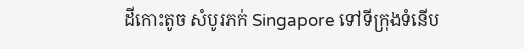ដីកោះតូច សំបូរភក់ Singapore ទៅទីក្រុងទំនើប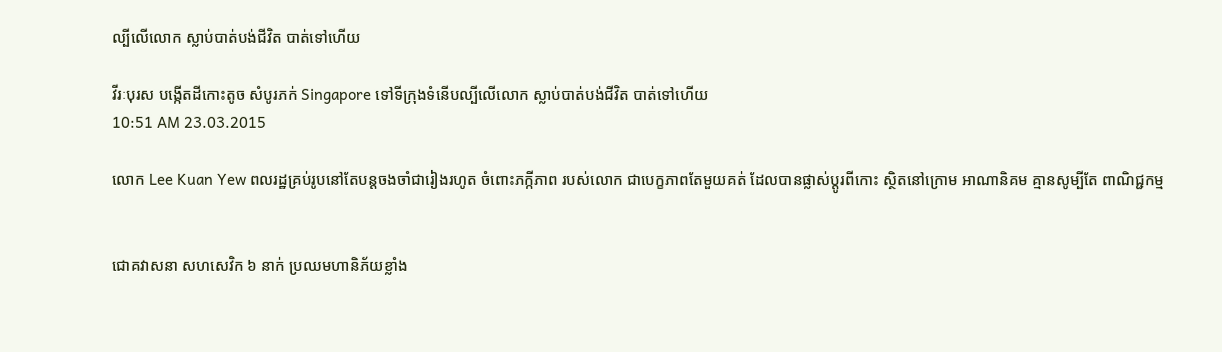ល្បីលើលោក ស្លាប់បាត់បង់ជីវិត បាត់ទៅហើយ

វីរៈបុរស បង្កើតដីកោះតូច សំបូរភក់ Singapore ទៅទីក្រុងទំនើបល្បីលើលោក ស្លាប់បាត់បង់ជីវិត បាត់ទៅហើយ
10:51 AM 23.03.2015

លោក Lee Kuan Yew ពលរដ្ឋគ្រប់រូបនៅតែបន្តចងចាំជារៀងរហូត ចំពោះភក្កីភាព របស់លោក ជាបេក្ខភាពតែមួយគត់ ដែលបានផ្លាស់ប្តូរពីកោះ ស្ថិតនៅក្រោម អាណានិគម គ្មានសូម្បីតែ ពាណិជ្ជកម្ម


ជោគវាសនា សហសេវិក ៦ នាក់ ប្រឈមហានិភ័យខ្លាំង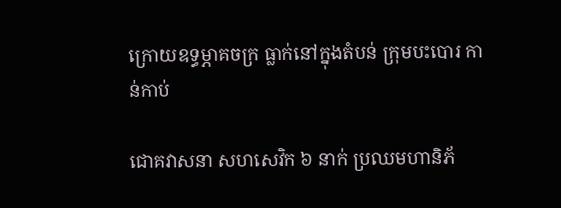ក្រោយឧទ្ធម្ភាគចក្រ ធ្លាក់នៅក្នុងតំបន់ ក្រុមបះបោរ កាន់កាប់

ជោគវាសនា សហសេវិក ៦ នាក់ ប្រឈមហានិភ័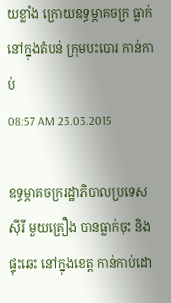យខ្លាំង ក្រោយឧទ្ធម្ភាគចក្រ ធ្លាក់នៅក្នុងតំបន់ ក្រុមបះបោរ កាន់កាប់
08:57 AM 23.03.2015

ឧទ្ធម្ភាគចក្ររដ្ឋាភិបាលប្រទេសស៊ីរី មួយគ្រឿង បានធ្លាក់ចុះ និងផ្ទុះឆេះ នៅក្នុងខេត្ត កាន់កាប់ដោ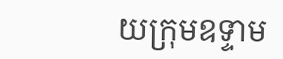យក្រុមឧទ្ទាម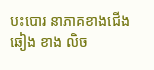បះបោរ នាភាគខាងជើង ឆៀង ខាង លិច